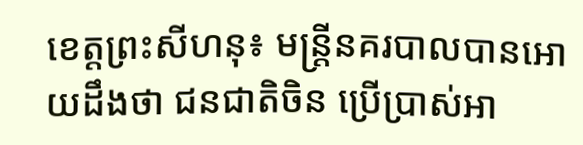ខេត្តព្រះសីហនុ៖ មន្ត្រីនគរបាលបានអោយដឹងថា ជនជាតិចិន ប្រើប្រាស់អា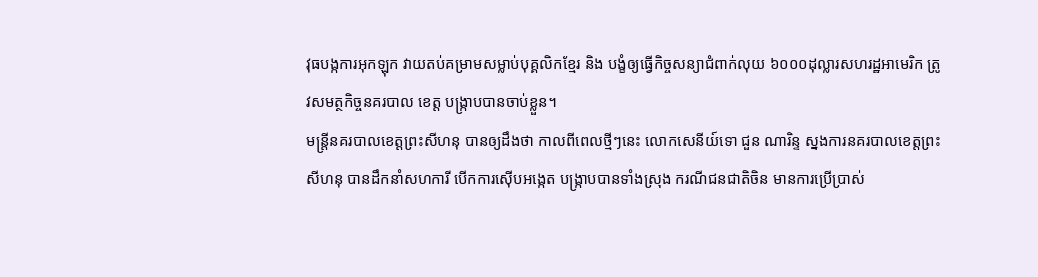វុធបង្កការអុកឡុក វាយតប់គម្រាមសម្លាប់បុគ្គលិកខ្មែរ និង បង្ខំឲ្យធ្វើកិច្ចសន្យាជំពាក់លុយ ៦០០០ដុល្លារសហរដ្ឋអាមេរិក ត្រូវសមត្ថកិច្ចនគរបាល ខេត្ត បង្ក្រាបបានចាប់ខ្លួន។
មន្ត្រីនគរបាលខេត្តព្រះសីហនុ បានឲ្យដឹងថា កាលពីពេលថ្មីៗនេះ លោកសេនីយ៍ទោ ជួន ណារិន្ទ ស្នងការនគរបាលខេត្តព្រះសីហនុ បានដឹកនាំសហការី បើកការស៊ើបអង្កេត បង្ក្រាបបានទាំងស្រុង ករណីជនជាតិចិន មានការប្រើប្រាស់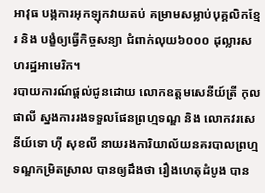អាវុធ បង្កការអុកឡុកវាយតប់ គម្រាមសម្លាប់បុគ្គលិកខ្មែរ និង បង្ខំឲ្យធ្វើកិច្ចសន្យា ជំពាក់លុយ៦០០០ ដុល្លារសហរដ្ឋអាមេរិក។
របាយការណ៍ផ្តល់ជូនដោយ លោកឧត្តមសេនីយ៍ត្រី កុល ផាលី ស្នងការរងទទួលផែនព្រហ្មទណ្ឌ និង លោកវរសេនីយ៍ទោ ហ៊ី សុខលី នាយរងការិយាល័យនគរបាលព្រហ្មទណ្ឌកម្រិតស្រាល បានឲ្យដឹងថា រឿងហេតុដំបូង បាន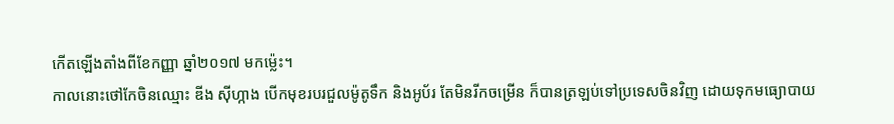កើតឡើងតាំងពីខែកញ្ញា ឆ្នាំ២០១៧ មកម្ល៉េះ។
កាលនោះថៅកែចិនឈ្មោះ ឌីង ស៊ីហ្កាង បើកមុខរបរជួលម៉ូតូទឹក និងអូប័រ តែមិនរីកចម្រើន ក៏បានត្រឡប់ទៅប្រទេសចិនវិញ ដោយទុកមធ្យោបាយ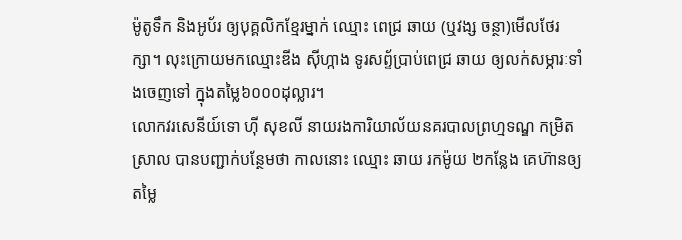ម៉ូតូទឹក និងអូប័រ ឲ្យបុគ្គលិកខ្មែរម្នាក់ ឈ្មោះ ពេជ្រ ឆាយ (ឬវង្ស ចន្ថា)មើលថែរក្សា។ លុះក្រោយមកឈ្មោះឌីង ស៊ីហ្កាង ទូរសព្ទ័ប្រាប់ពេជ្រ ឆាយ ឲ្យលក់សម្ភារៈទាំងចេញទៅ ក្នុងតម្លៃ៦០០០ដុល្លារ។
លោកវរសេនីយ៍ទោ ហ៊ី សុខលី នាយរងការិយាល័យនគរបាលព្រហ្មទណ្ឌ កម្រិតស្រាល បានបញ្ជាក់បន្ថែមថា កាលនោះ ឈ្មោះ ឆាយ រកម៉ូយ ២កន្លែង គេហ៊ានឲ្យតម្លៃ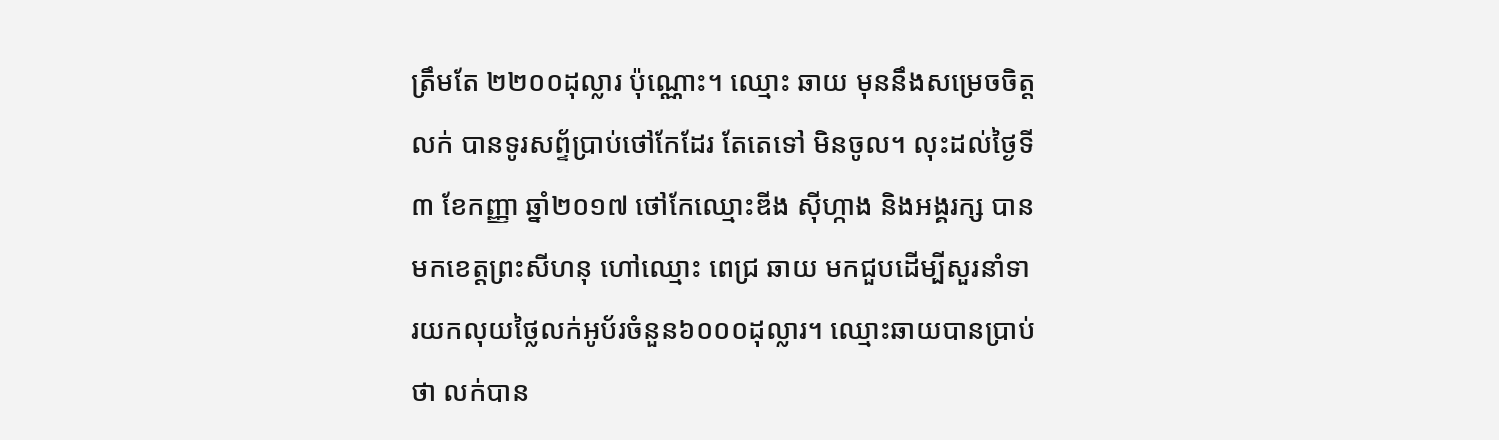ត្រឹមតែ ២២០០ដុល្លារ ប៉ុណ្ណោះ។ ឈ្មោះ ឆាយ មុននឹងសម្រេចចិត្តលក់ បានទូរសព្ទ័ប្រាប់ថៅកែដែរ តែតេទៅ មិនចូល។ លុះដល់ថ្ងៃទី៣ ខែកញ្ញា ឆ្នាំ២០១៧ ថៅកែឈ្មោះឌីង ស៊ីហ្កាង និងអង្គរក្ស បានមកខេត្តព្រះសីហនុ ហៅឈ្មោះ ពេជ្រ ឆាយ មកជួបដើម្បីសួរនាំទារយកលុយថ្លៃលក់អូប័រចំនួន៦០០០ដុល្លារ។ ឈ្មោះឆាយបានប្រាប់ថា លក់បាន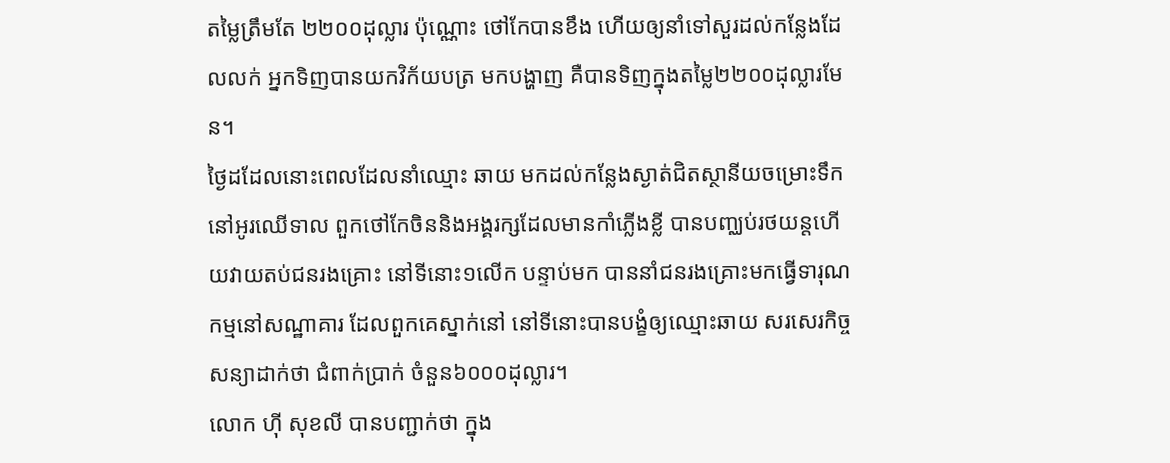តម្លៃត្រឹមតែ ២២០០ដុល្លារ ប៉ុណ្ណោះ ថៅកែបានខឹង ហេីយឲ្យនាំទៅសួរដល់កន្លែងដែលលក់ អ្នកទិញបានយកវិក័យបត្រ មកបង្ហាញ គឺបានទិញក្នុងតម្លៃ២២០០ដុល្លារមែន។
ថ្ងៃដដែលនោះពេលដែលនាំឈ្មោះ ឆាយ មកដល់កន្លែងស្ងាត់ជិតស្ថានីយចម្រោះទឹក នៅអូរឈើទាល ពួកថៅកែចិននិងអង្គរក្សដែលមានកាំភ្លើងខ្លី បានបញ្ឈប់រថយន្តហើយវាយតប់ជនរងគ្រោះ នៅទីនោះ១លើក បន្ទាប់មក បាននាំជនរងគ្រោះមកធ្វើទារុណកម្មនៅសណ្ឋាគារ ដែលពួកគេស្នាក់នៅ នៅទីនោះបានបង្ខំឲ្យឈ្មោះឆាយ សរសេរកិច្ចសន្យាដាក់ថា ជំពាក់ប្រាក់ ចំនួន៦០០០ដុល្លារ។
លោក ហ៊ី សុខលី បានបញ្ជាក់ថា ក្នុង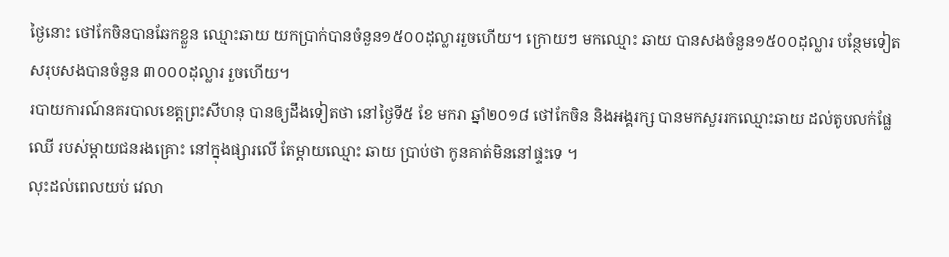ថ្ងៃនោះ ថៅកែចិនបានឆែកខ្លួន ឈ្មោះឆាយ យកប្រាក់បានចំនួន១៥០០ដុល្លាររួចហើយ។ ក្រោយៗ មកឈ្មោះ ឆាយ បានសងចំនួន១៥០០ដុល្លារ បន្ថែមទៀត សរុបសងបានចំនួន ៣០០០ដុល្លារ រួចហើយ។
របាយការណ៍នគរបាលខេត្តព្រះសីហនុ បានឲ្យដឹងទៀតថា នៅថ្ងៃទី៥ ខែ មករា ឆ្នាំ២០១៨ ថៅកែចិន និងអង្គរក្ស បានមកសួររកឈ្មោះឆាយ ដល់តូបលក់ផ្លែឈើ របស់ម្តាយជនរងគ្រោះ នៅក្នុងផ្សារលើ តែម្តាយឈ្មោះ ឆាយ ប្រាប់ថា កូនគាត់មិននៅផ្ទះទេ ។
លុះដល់ពេលយប់ វេលា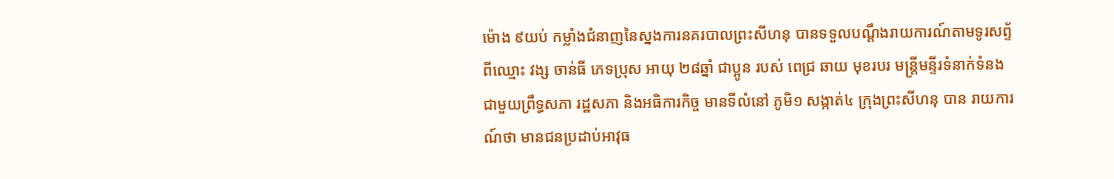ម៉ោង ៩យប់ កម្លាំងជំនាញនៃស្នងការនគរបាលព្រះសីហនុ បានទទួលបណ្តឹងរាយការណ៍តាមទូរសព្ទ័ ពីឈ្មោះ វង្ស ចាន់ធី ភេទប្រុស អាយុ ២៨ឆ្នាំ ជាប្អូន របស់ ពេជ្រ ឆាយ មុខរបរ មន្ត្រីមន្ទីរទំនាក់ទំនងជាមួយព្រឹទ្ធសភា រដ្ឋសភា និងអធិការកិច្ច មានទីលំនៅ ភូមិ១ សង្កាត់៤ ក្រុងព្រះសីហនុ បាន រាយការណ៍ថា មានជនប្រដាប់អាវុធ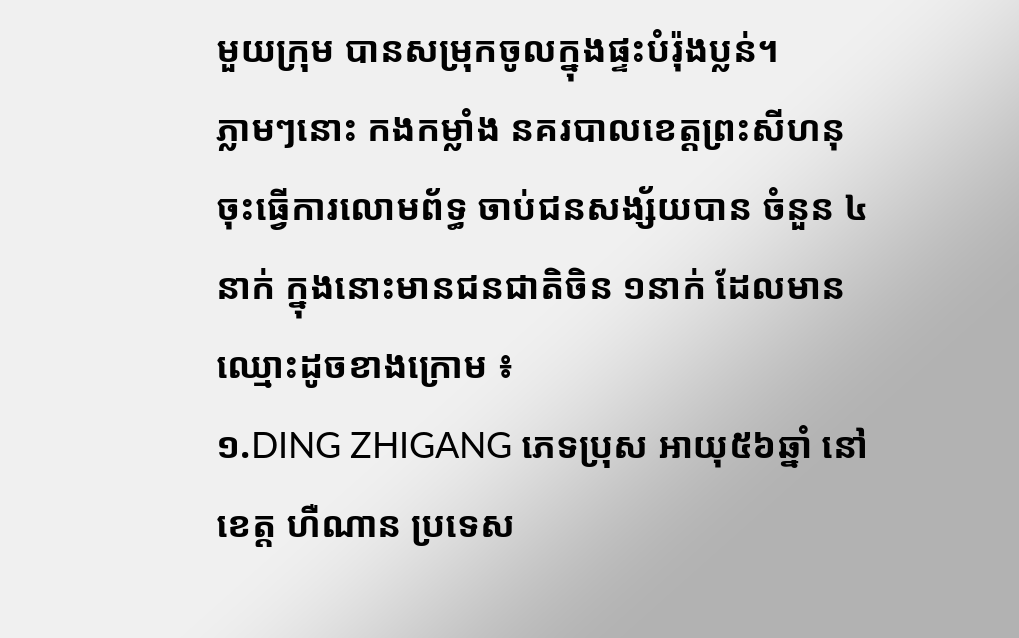មួយក្រុម បានសម្រុកចូលក្នុងផ្ទះបំរ៉ុងប្លន់។
ភ្លាមៗនោះ កងកម្លាំង នគរបាលខេត្តព្រះសីហនុ ចុះធ្វើការលោមព័ទ្ធ ចាប់ជនសង្ស័យបាន ចំនួន ៤នាក់ ក្នុងនោះមានជនជាតិចិន ១នាក់ ដែលមានឈ្មោះដូចខាងក្រោម ៖
១.DING ZHIGANG ភេទប្រុស អាយុ៥៦ឆ្នាំ នៅខេត្ត ហឺណាន ប្រទេស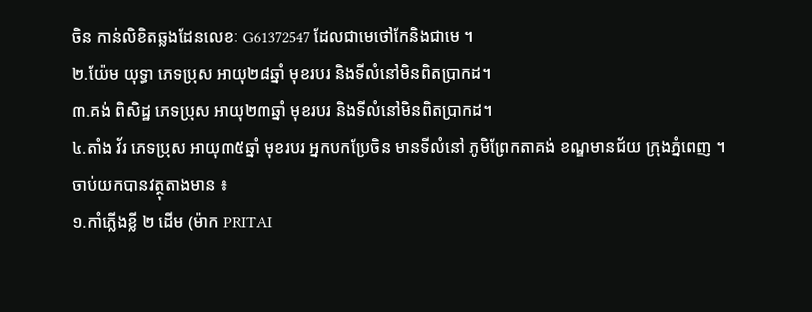ចិន កាន់លិខិតឆ្លងដែនលេខៈ G61372547 ដែលជាមេថៅកែនិងជាមេ ។
២.យ៉ែម យុទ្ធា ភេទប្រុស អាយុ២៨ឆ្នាំ មុខរបរ និងទីលំនៅមិនពិតប្រាកដ។
៣.គង់ ពិសិដ្ឋ ភេទប្រុស អាយុ២៣ឆ្នាំ មុខរបរ និងទីលំនៅមិនពិតប្រាកដ។
៤.តាំង វ័រ ភេទប្រុស អាយុ៣៥ឆ្នាំ មុខរបរ អ្នកបកប្រែចិន មានទីលំនៅ ភូមិព្រែកតាគង់ ខណ្ឌមានជ័យ ក្រុងភ្នំពេញ ។
ចាប់យកបានវត្ថុតាងមាន ៖
១.កាំភ្លើងខ្លី ២ ដើម (ម៉ាក PRITAI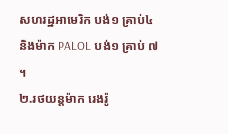សហរដ្ឋអាមេរិក បង់១ គ្រាប់៤ និងម៉ាក PALOL បង់១ គ្រាប់ ៧ ។
២.រថយន្តម៉ាក រេងរ៉ូ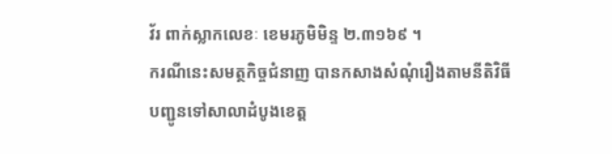វ័រ ពាក់ស្លាកលេខៈ ខេមរភូមិមិន្ទ ២.៣១៦៩ ។
ករណីនេះសមត្ថកិច្ចជំនាញ បានកសាងសំណុំរឿងតាមនីតិវិធីបញ្ជូនទៅសាលាដំបូងខេត្ត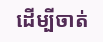ដើម្បីចាត់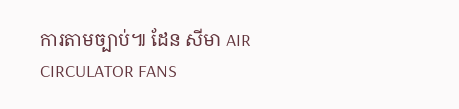ការតាមច្បាប់៕ ដែន សីមា AIR CIRCULATOR FANS